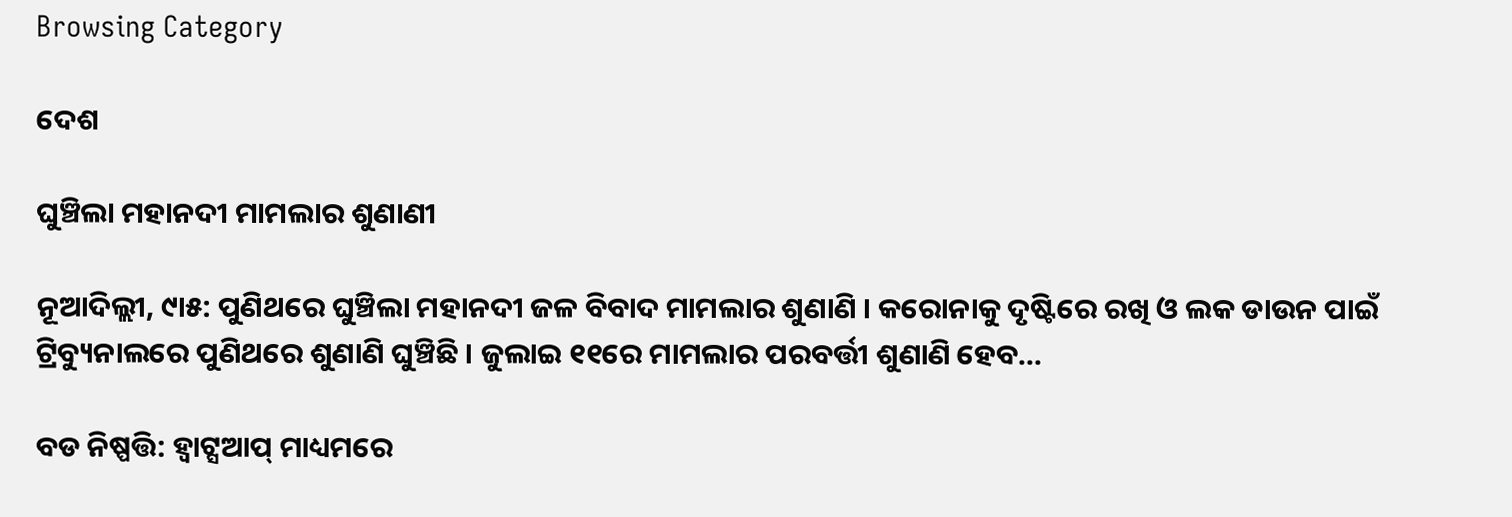Browsing Category

ଦେଶ

ଘୁଞ୍ଚିଲା ମହାନଦୀ ମାମଲାର ଶୁଣାଣୀ

ନୂଆଦିଲ୍ଲୀ, ୯ା୫: ପୁଣିଥରେ ଘୁଞ୍ଚିଲା ମହାନଦୀ ଜଳ ବିବାଦ ମାମଲାର ଶୁଣାଣି । କରୋନାକୁ ଦୃଷ୍ଟିରେ ରଖି ଓ ଲକ ଡାଉନ ପାଇଁ ଟ୍ରିବ୍ୟୁନାଲରେ ପୁଣିଥରେ ଶୁଣାଣି ଘୁଞ୍ଚିଛି । ଜୁଲାଇ ୧୧ରେ ମାମଲାର ପରବର୍ତ୍ତୀ ଶୁଣାଣି ହେବ…

ବଡ ନିଷ୍ପତ୍ତି: ହ୍ୱାଟ୍ସଆପ୍ ମାଧ୍ୟମରେ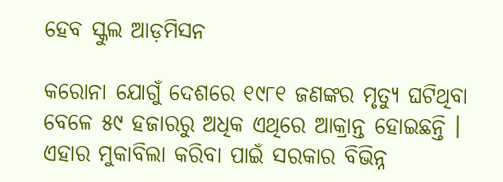ହେବ ସ୍କୁଲ ଆଡ଼ମିସନ

କରୋନା ଯୋଗୁଁ ଦେଶରେ ୧୯୮୧ ଜଣଙ୍କର ମୃତ୍ୟୁ ଘଟିଥିବା ବେଳେ ୫୯ ହଜାରରୁ ଅଧିକ ଏଥିରେ ଆକ୍ରାନ୍ତ ହୋଇଛନ୍ତି । ଏହାର ମୁକାବିଲା କରିବା ପାଇଁ ସରକାର ବିଭିନ୍ନ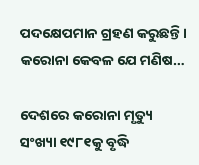ପଦକ୍ଷେପମାନ ଗ୍ରହଣ କରୁଛନ୍ତି । କରୋନା କେବଳ ଯେ ମଣିଷ…

ଦେଶରେ କରୋନା ମୃତ୍ୟୁ ସଂଖ୍ୟା ୧୯୮୧କୁ ବୃଦ୍ଧି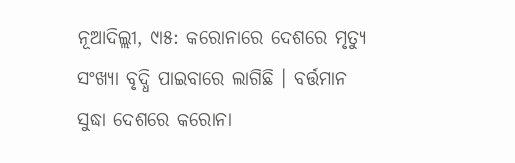ନୂଆଦିଲ୍ଲୀ, ୯ା୫: କରୋନାରେ ଦେଶରେ ମୃତ୍ୟୁ ସଂଖ୍ୟା ବୃଦ୍ଧି ପାଇବାରେ ଲାଗିଛି । ବର୍ତ୍ତମାନ ସୁଦ୍ଧା ଦେଶରେ କରୋନା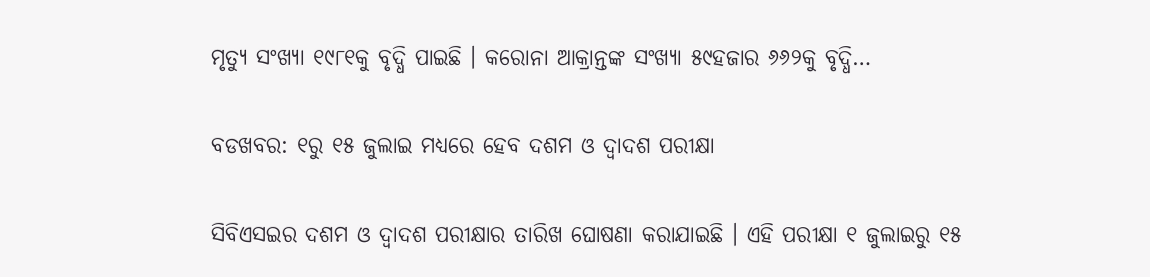ମୃତ୍ୟୁ ସଂଖ୍ୟା ୧୯୮୧କୁ ବୃଦ୍ଧି ପାଇଛି । କରୋନା ଆକ୍ରାନ୍ତଙ୍କ ସଂଖ୍ୟା ୫୯ହଜାର ୬୬୨କୁ ବୃଦ୍ଧି…

ବଡଖବର: ୧ରୁ ୧୫ ଜୁଲାଇ ମଧ୍ୟରେ ହେବ ଦଶମ ଓ ଦ୍ୱାଦଶ ପରୀକ୍ଷା

ସିବିଏସଇର ଦଶମ ଓ ଦ୍ୱାଦଶ ପରୀକ୍ଷାର ତାରିଖ ଘୋଷଣା କରାଯାଇଛି । ଏହି ପରୀକ୍ଷା ୧ ଜୁଲାଇରୁ ୧୫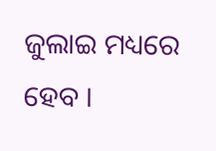ଜୁଲାଇ ମଧ୍ୟରେ ହେବ ।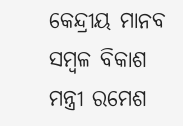କେନ୍ଦ୍ରୀୟ ମାନବ ସମ୍ବଳ ବିକାଶ ମନ୍ତ୍ରୀ ରମେଶ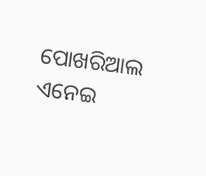ପୋଖରିଆଲ ଏନେଇ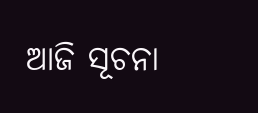ଆଜି ସୂଚନା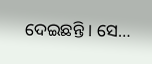ଦେଇଛନ୍ତି । ସେ…